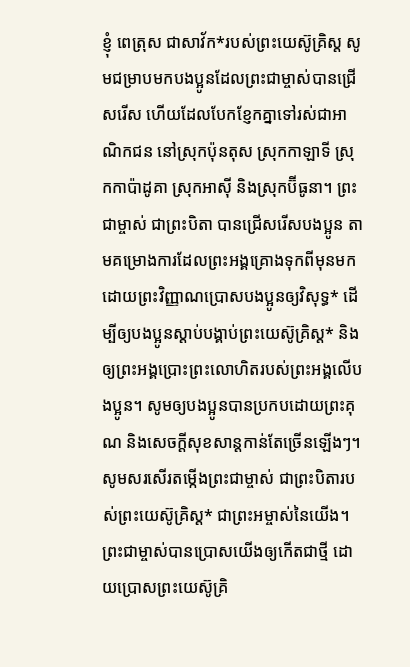ខ្ញុំ ពេត្រុស ជាសាវ័ក*របស់ព្រះយេស៊ូគ្រិស្ត សូមជម្រាបមកបងប្អូនដែលព្រះជាម្ចាស់បានជ្រើសរើស ហើយដែលបែកខ្ញែកគ្នាទៅរស់ជាអាណិកជន នៅស្រុកប៉ុនតុស ស្រុកកាឡាទី ស្រុកកាប៉ាដូគា ស្រុកអាស៊ី និងស្រុកប៊ីធូនា។ ព្រះជាម្ចាស់ ជាព្រះបិតា បានជ្រើសរើសបងប្អូន តាមគម្រោងការដែលព្រះអង្គគ្រោងទុកពីមុនមក ដោយព្រះវិញ្ញាណប្រោសបងប្អូនឲ្យវិសុទ្ធ* ដើម្បីឲ្យបងប្អូនស្ដាប់បង្គាប់ព្រះយេស៊ូគ្រិស្ត* និងឲ្យព្រះអង្គប្រោះព្រះលោហិតរបស់ព្រះអង្គលើបងប្អូន។ សូមឲ្យបងប្អូនបានប្រកបដោយព្រះគុណ និងសេចក្ដីសុខសាន្តកាន់តែច្រើនឡើងៗ។ សូមសរសើរតម្កើងព្រះជាម្ចាស់ ជាព្រះបិតារបស់ព្រះយេស៊ូគ្រិស្ត* ជាព្រះអម្ចាស់នៃយើង។ ព្រះជាម្ចាស់បានប្រោសយើងឲ្យកើតជាថ្មី ដោយប្រោសព្រះយេស៊ូគ្រិ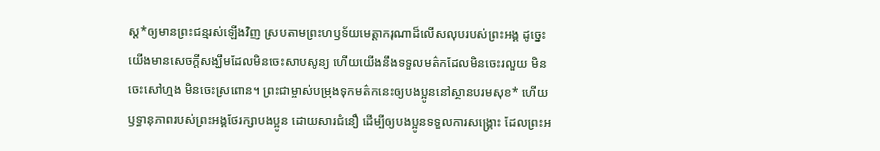ស្ត*ឲ្យមានព្រះជន្មរស់ឡើងវិញ ស្របតាមព្រះហឫទ័យមេត្តាករុណាដ៏លើសលុបរបស់ព្រះអង្គ ដូច្នេះ យើងមានសេចក្ដីសង្ឃឹមដែលមិនចេះសាបសូន្យ ហើយយើងនឹងទទួលមត៌កដែលមិនចេះរលួយ មិនចេះសៅហ្មង មិនចេះស្រពោន។ ព្រះជាម្ចាស់បម្រុងទុកមត៌កនេះឲ្យបងប្អូននៅស្ថានបរមសុខ* ហើយឫទ្ធានុភាពរបស់ព្រះអង្គថែរក្សាបងប្អូន ដោយសារជំនឿ ដើម្បីឲ្យបងប្អូនទទួលការសង្គ្រោះ ដែលព្រះអ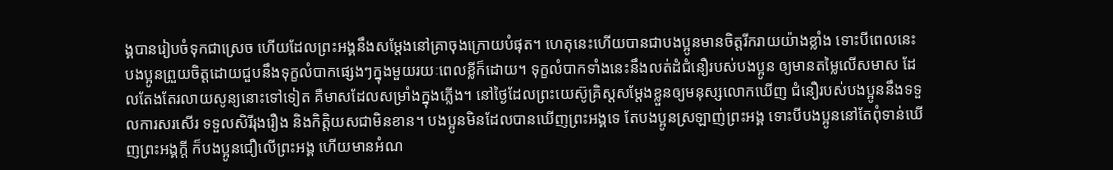ង្គបានរៀបចំទុកជាស្រេច ហើយដែលព្រះអង្គនឹងសម្តែងនៅគ្រាចុងក្រោយបំផុត។ ហេតុនេះហើយបានជាបងប្អូនមានចិត្តរីករាយយ៉ាងខ្លាំង ទោះបីពេលនេះ បងប្អូនព្រួយចិត្តដោយជួបនឹងទុក្ខលំបាកផ្សេងៗក្នុងមួយរយៈពេលខ្លីក៏ដោយ។ ទុក្ខលំបាកទាំងនេះនឹងលត់ដំជំនឿរបស់បងប្អូន ឲ្យមានតម្លៃលើសមាស ដែលតែងតែរលាយសូន្យនោះទៅទៀត គឺមាសដែលសម្រាំងក្នុងភ្លើង។ នៅថ្ងៃដែលព្រះយេស៊ូគ្រិស្តសម្តែងខ្លួនឲ្យមនុស្សលោកឃើញ ជំនឿរបស់បងប្អូននឹងទទួលការសរសើរ ទទួលសិរីរុងរឿង និងកិត្តិយសជាមិនខាន។ បងប្អូនមិនដែលបានឃើញព្រះអង្គទេ តែបងប្អូនស្រឡាញ់ព្រះអង្គ ទោះបីបងប្អូននៅតែពុំទាន់ឃើញព្រះអង្គក្ដី ក៏បងប្អូនជឿលើព្រះអង្គ ហើយមានអំណ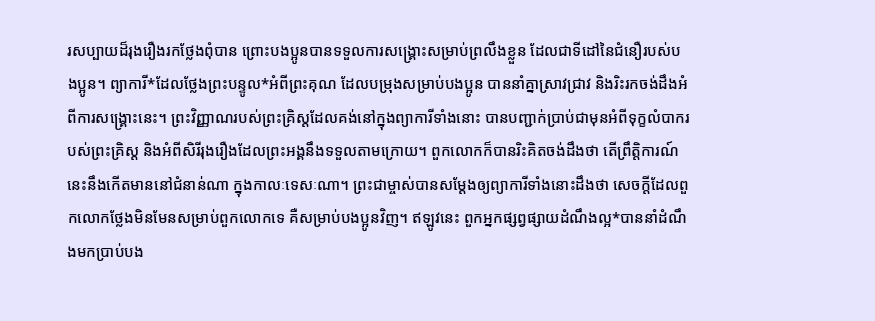រសប្បាយដ៏រុងរឿងរកថ្លែងពុំបាន ព្រោះបងប្អូនបានទទួលការសង្គ្រោះសម្រាប់ព្រលឹងខ្លួន ដែលជាទីដៅនៃជំនឿរបស់បងប្អូន។ ព្យាការី*ដែលថ្លែងព្រះបន្ទូល*អំពីព្រះគុណ ដែលបម្រុងសម្រាប់បងប្អូន បាននាំគ្នាស្រាវជ្រាវ និងរិះរកចង់ដឹងអំពីការសង្គ្រោះនេះ។ ព្រះវិញ្ញាណរបស់ព្រះគ្រិស្តដែលគង់នៅក្នុងព្យាការីទាំងនោះ បានបញ្ជាក់ប្រាប់ជាមុនអំពីទុក្ខលំបាករបស់ព្រះគ្រិស្ត និងអំពីសិរីរុងរឿងដែលព្រះអង្គនឹងទទួលតាមក្រោយ។ ពួកលោកក៏បានរិះគិតចង់ដឹងថា តើព្រឹត្តិការណ៍នេះនឹងកើតមាននៅជំនាន់ណា ក្នុងកាលៈទេសៈណា។ ព្រះជាម្ចាស់បានសម្តែងឲ្យព្យាការីទាំងនោះដឹងថា សេចក្ដីដែលពួកលោកថ្លែងមិនមែនសម្រាប់ពួកលោកទេ គឺសម្រាប់បងប្អូនវិញ។ ឥឡូវនេះ ពួកអ្នកផ្សព្វផ្សាយដំណឹងល្អ*បាននាំដំណឹងមកប្រាប់បង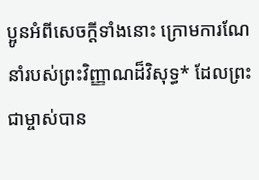ប្អូនអំពីសេចក្ដីទាំងនោះ ក្រោមការណែនាំរបស់ព្រះវិញ្ញាណដ៏វិសុទ្ធ* ដែលព្រះជាម្ចាស់បាន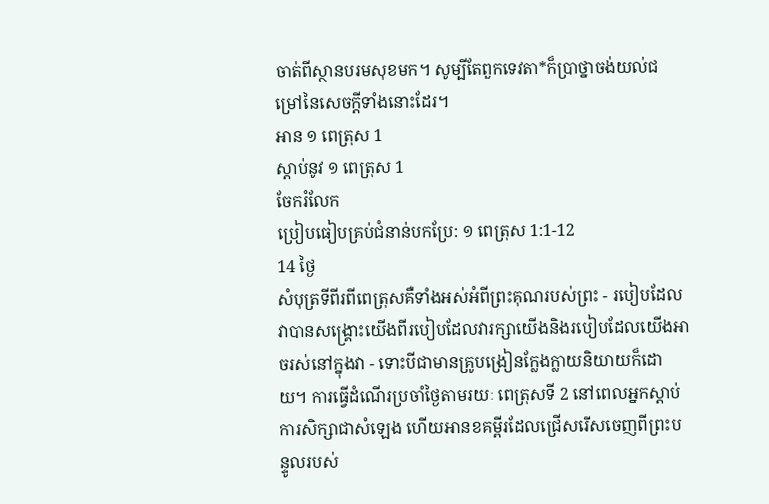ចាត់ពីស្ថានបរមសុខមក។ សូម្បីតែពួកទេវតា*ក៏ប្រាថ្នាចង់យល់ជម្រៅនៃសេចក្ដីទាំងនោះដែរ។
អាន ១ ពេត្រុស 1
ស្ដាប់នូវ ១ ពេត្រុស 1
ចែករំលែក
ប្រៀបធៀបគ្រប់ជំនាន់បកប្រែ: ១ ពេត្រុស 1:1-12
14 ថ្ងៃ
សំបុត្រទីពីរពីពេត្រុសគឺទាំងអស់អំពីព្រះគុណរបស់ព្រះ - របៀបដែលវាបានសង្រ្គោះយើងពីរបៀបដែលវារក្សាយើងនិងរបៀបដែលយើងអាចរស់នៅក្នុងវា - ទោះបីជាមានគ្រូបង្រៀនក្លែងក្លាយនិយាយក៏ដោយ។ ការធ្វើដំណើរប្រចាំថ្ងៃតាមរយៈ ពេត្រុសទី 2 នៅពេលអ្នកស្តាប់ការសិក្សាជាសំឡេង ហើយអានខគម្ពីរដែលជ្រើសរើសចេញពីព្រះបន្ទូលរបស់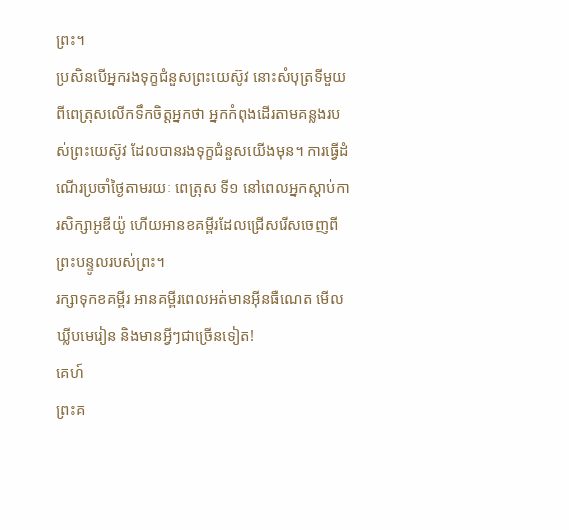ព្រះ។
ប្រសិនបើអ្នករងទុក្ខជំនួសព្រះយេស៊ូវ នោះសំបុត្រទីមួយពីពេត្រុសលើកទឹកចិត្ដអ្នកថា អ្នកកំពុងដើរតាមគន្លងរបស់ព្រះយេស៊ូវ ដែលបានរងទុក្ខជំនួសយើងមុន។ ការធ្វើដំណើរប្រចាំថ្ងៃតាមរយៈ ពេត្រុស ទី១ នៅពេលអ្នកស្តាប់ការសិក្សាអូឌីយ៉ូ ហើយអានខគម្ពីរដែលជ្រើសរើសចេញពីព្រះបន្ទូលរបស់ព្រះ។
រក្សាទុកខគម្ពីរ អានគម្ពីរពេលអត់មានអ៊ីនធឺណេត មើលឃ្លីបមេរៀន និងមានអ្វីៗជាច្រើនទៀត!
គេហ៍
ព្រះគ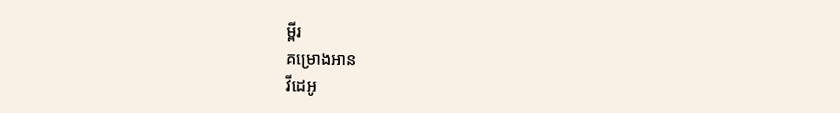ម្ពីរ
គម្រោងអាន
វីដេអូ